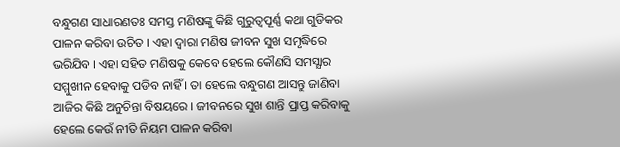ବନ୍ଧୁଗଣ ସାଧାରଣତଃ ସମସ୍ତ ମଣିଷଙ୍କୁ କିଛି ଗୁରୁତ୍ଵପୂର୍ଣ୍ଣ କଥା ଗୁଡିକର ପାଳନ କରିବା ଉଚିତ । ଏହା ଦ୍ଵାରା ମଣିଷ ଜୀବନ ସୁଖ ସମୃଦ୍ଧିରେ ଭରିଯିବ । ଏହା ସହିତ ମଣିଷକୁ କେବେ ହେଲେ କୌଣସି ସମସ୍ଯାର ସମ୍ମୁଖୀନ ହେବାକୁ ପଡିବ ନାହିଁ । ତା ହେଲେ ବନ୍ଧୁଗଣ ଆସନ୍ତୁ ଜାଣିବା ଆଜିର କିଛି ଅନୁଚିନ୍ତା ବିଷୟରେ । ଜୀବନରେ ସୁଖ ଶାନ୍ତି ପ୍ରାପ୍ତ କରିବାକୁ ହେଲେ କେଉଁ ନୀତି ନିୟମ ପାଳନ କରିବା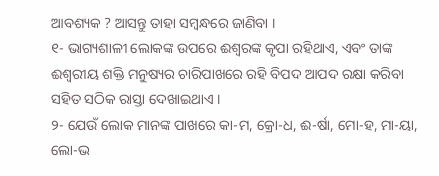ଆବଶ୍ୟକ ? ଆସନ୍ତୁ ତାହା ସମ୍ବନ୍ଧରେ ଜାଣିବା ।
୧- ଭାଗ୍ୟଶାଳୀ ଲୋକଙ୍କ ଉପରେ ଈଶ୍ଵରଙ୍କ କୃପା ରହିଥାଏ, ଏବଂ ତାଙ୍କ ଈଶ୍ଵରୀୟ ଶକ୍ତି ମନୁଷ୍ୟର ଚାରିପାଖରେ ରହି ବିପଦ ଆପଦ ରକ୍ଷା କରିବା ସହିତ ସଠିକ ରାସ୍ତା ଦେଖାଇଥାଏ ।
୨- ଯେଉଁ ଲୋକ ମାନଙ୍କ ପାଖରେ କା-ମ, କ୍ରୋ-ଧ, ଈ-ର୍ଷା, ମୋ-ହ, ମା-ୟା, ଲୋ-ଭ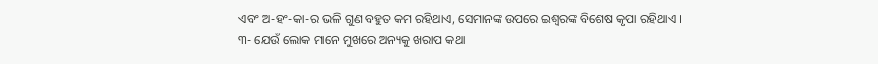ଏବଂ ଅ-ହଂ-କା-ର ଭଳି ଗୁଣ ବହୁତ କମ ରହିଥାଏ, ସେମାନଙ୍କ ଉପରେ ଇଶ୍ଵରଙ୍କ ବିଶେଷ କୃପା ରହିଥାଏ ।
୩- ଯେଉଁ ଲୋକ ମାନେ ମୁଖରେ ଅନ୍ୟକୁ ଖରାପ କଥା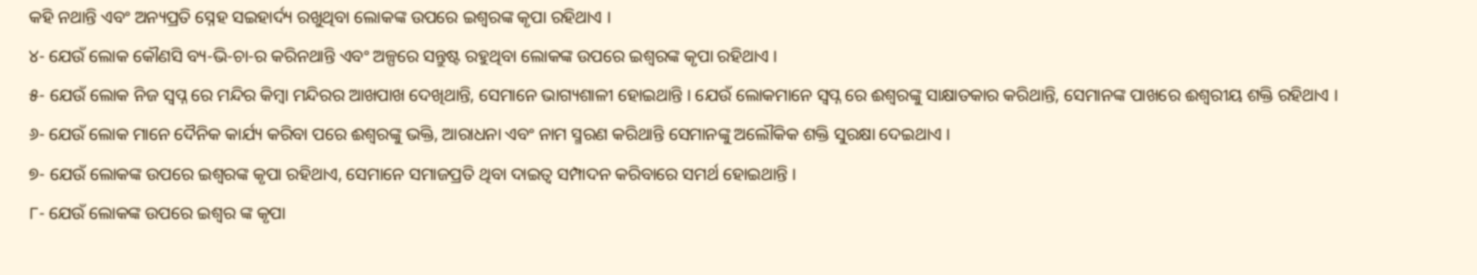କହି ନଥାନ୍ତି ଏବଂ ଅନ୍ୟପ୍ରତି ସ୍ନେହ ସଇହାର୍ଦ୍ୟ ରଖୁଥିବା ଲୋକଙ୍କ ଉପରେ ଇଶ୍ଵରଙ୍କ କୃପା ରହିଥାଏ ।
୪- ଯେଉଁ ଲୋକ କୌଣସି ବ୍ୟ-ଭି-ଚା-ର କରିନଥାନ୍ତି ଏବଂ ଅଳ୍ପରେ ସନ୍ତୁଷ୍ଟ ରହୁଥିବା ଲୋକଙ୍କ ଉପରେ ଇଶ୍ଵରଙ୍କ କୃପା ରହିଥାଏ ।
୫- ଯେଉଁ ଲୋକ ନିଜ ସ୍ଵପ୍ନ ରେ ମନ୍ଦିର କିମ୍ବା ମନ୍ଦିରର ଆଖପାଖ ଦେଖିଥାନ୍ତି, ସେମାନେ ଭାଗ୍ୟଶାଳୀ ହୋଇଥାନ୍ତି । ଯେଉଁ ଲୋକମାନେ ସ୍ଵପ୍ନ ରେ ଈଶ୍ଵରଙ୍କୁ ସାକ୍ଷାତକାର କରିଥାନ୍ତି, ସେମାନଙ୍କ ପାଖରେ ଈଶ୍ଵରୀୟ ଶକ୍ତି ରହିଥାଏ ।
୬- ଯେଉଁ ଲୋକ ମାନେ ଦୈନିକ କାର୍ଯ୍ୟ କରିବା ପରେ ଈଶ୍ଵରଙ୍କୁ ଭକ୍ତି, ଆରାଧନା ଏବଂ ନାମ ସ୍ମରଣ କରିଥାନ୍ତି ସେମାନଙ୍କୁ ଅଲୌକିକ ଶକ୍ତି ସୁରକ୍ଷା ଦେଇଥାଏ ।
୭- ଯେଉଁ ଲୋକଙ୍କ ଉପରେ ଇଶ୍ଵରଙ୍କ କୃପା ରହିଥାଏ, ସେମାନେ ସମାଜପ୍ରତି ଥିବା ଦାଇତ୍ଵ ସମ୍ପାଦନ କରିବାରେ ସମର୍ଥ ହୋଇଥାନ୍ତି ।
୮- ଯେଉଁ ଲୋକଙ୍କ ଉପରେ ଇଶ୍ଵର ଙ୍କ କୃପା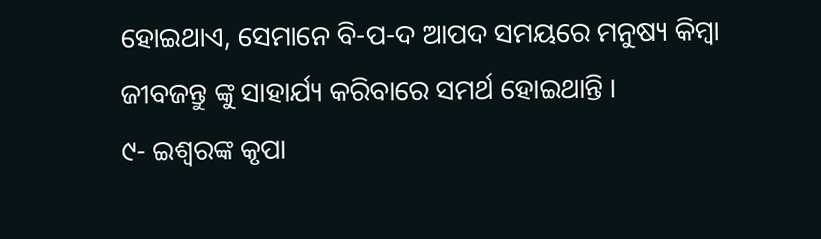ହୋଇଥାଏ, ସେମାନେ ବି-ପ-ଦ ଆପଦ ସମୟରେ ମନୁଷ୍ୟ କିମ୍ବା ଜୀବଜନ୍ତୁ ଙ୍କୁ ସାହାର୍ଯ୍ୟ କରିବାରେ ସମର୍ଥ ହୋଇଥାନ୍ତି ।
୯- ଇଶ୍ଵରଙ୍କ କୃପା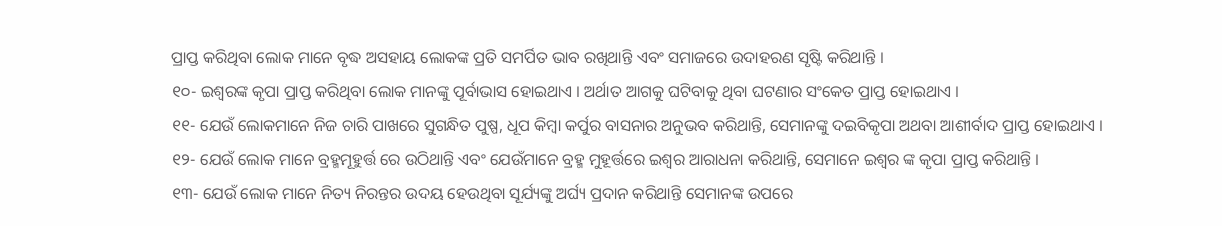ପ୍ରାପ୍ତ କରିଥିବା ଲୋକ ମାନେ ବୃଦ୍ଧ ଅସହାୟ ଲୋକଙ୍କ ପ୍ରତି ସମର୍ପିତ ଭାବ ରଖିଥାନ୍ତି ଏବଂ ସମାଜରେ ଉଦାହରଣ ସୃଷ୍ଟି କରିଥାନ୍ତି ।
୧୦- ଇଶ୍ଵରଙ୍କ କୃପା ପ୍ରାପ୍ତ କରିଥିବା ଲୋକ ମାନଙ୍କୁ ପୂର୍ବାଭାସ ହୋଇଥାଏ । ଅର୍ଥାତ ଆଗକୁ ଘଟିବାକୁ ଥିବା ଘଟଣାର ସଂକେତ ପ୍ରାପ୍ତ ହୋଇଥାଏ ।
୧୧- ଯେଉଁ ଲୋକମାନେ ନିଜ ଚାରି ପାଖରେ ସୁଗନ୍ଧିତ ପୁଷ୍ପ, ଧୂପ କିମ୍ବା କର୍ପୁର ବାସନାର ଅନୁଭବ କରିଥାନ୍ତି, ସେମାନଙ୍କୁ ଦଇବିକୃପା ଅଥବା ଆଶୀର୍ବାଦ ପ୍ରାପ୍ତ ହୋଇଥାଏ ।
୧୨- ଯେଉଁ ଲୋକ ମାନେ ବ୍ରହ୍ମମୂହୁର୍ତ୍ତ ରେ ଉଠିଥାନ୍ତି ଏବଂ ଯେଉଁମାନେ ବ୍ରହ୍ମ ମୁହୂର୍ତ୍ତରେ ଇଶ୍ଵର ଆରାଧନା କରିଥାନ୍ତି, ସେମାନେ ଇଶ୍ଵର ଙ୍କ କୃପା ପ୍ରାପ୍ତ କରିଥାନ୍ତି ।
୧୩- ଯେଉଁ ଲୋକ ମାନେ ନିତ୍ୟ ନିରନ୍ତର ଉଦୟ ହେଉଥିବା ସୂର୍ଯ୍ୟଙ୍କୁ ଅର୍ଘ୍ୟ ପ୍ରଦାନ କରିଥାନ୍ତି ସେମାନଙ୍କ ଉପରେ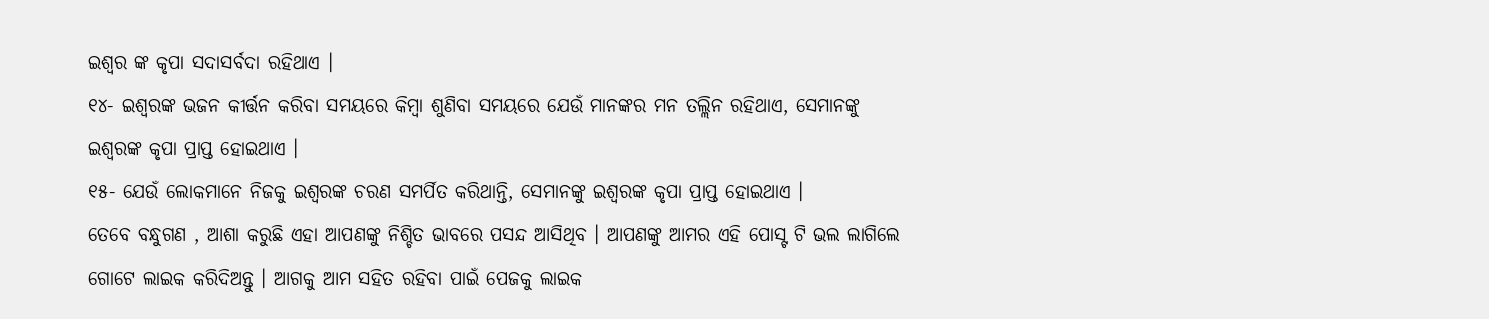ଇଶ୍ଵର ଙ୍କ କୃପା ସଦାସର୍ବଦା ରହିଥାଏ ।
୧୪- ଇଶ୍ଵରଙ୍କ ଭଜନ କୀର୍ତ୍ତନ କରିବା ସମୟରେ କିମ୍ବା ଶୁଣିବା ସମୟରେ ଯେଉଁ ମାନଙ୍କର ମନ ତଲ୍ଲିନ ରହିଥାଏ, ସେମାନଙ୍କୁ ଇଶ୍ଵରଙ୍କ କୃପା ପ୍ରାପ୍ତ ହୋଇଥାଏ ।
୧୫- ଯେଉଁ ଲୋକମାନେ ନିଜକୁ ଇଶ୍ଵରଙ୍କ ଚରଣ ସମର୍ପିତ କରିଥାନ୍ତି, ସେମାନଙ୍କୁ ଇଶ୍ଵରଙ୍କ କୃପା ପ୍ରାପ୍ତ ହୋଇଥାଏ ।
ତେବେ ବନ୍ଧୁଗଣ , ଆଶା କରୁଛି ଏହା ଆପଣଙ୍କୁ ନିଶ୍ଚିତ ଭାବରେ ପସନ୍ଦ ଆସିଥିବ । ଆପଣଙ୍କୁ ଆମର ଏହି ପୋସ୍ଟ ଟି ଭଲ ଲାଗିଲେ ଗୋଟେ ଲାଇକ କରିଦିଅନ୍ତୁ । ଆଗକୁ ଆମ ସହିତ ରହିବା ପାଇଁ ପେଜକୁ ଲାଇକ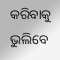କରିବାକୁ ଭୁଲିବେ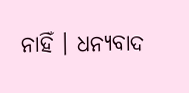ନାହିଁ । ଧନ୍ୟବାଦ